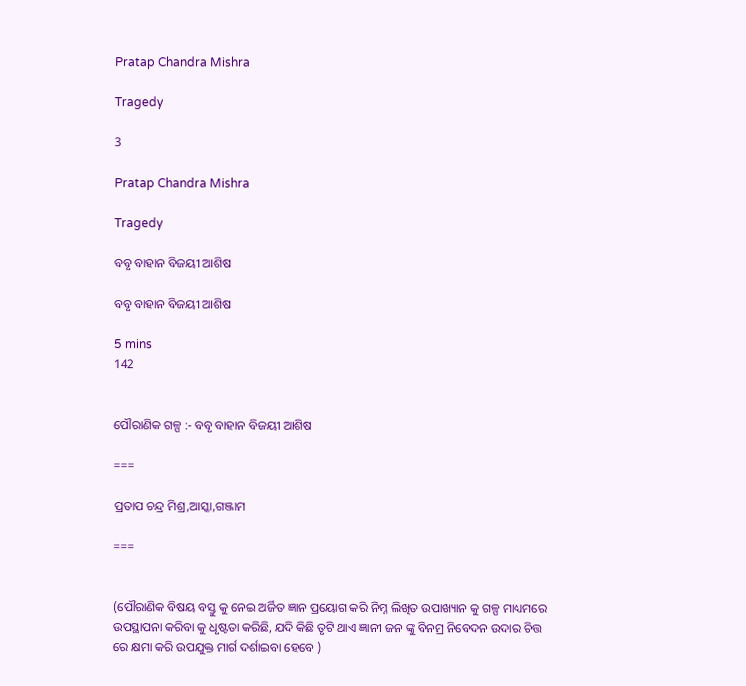Pratap Chandra Mishra

Tragedy

3

Pratap Chandra Mishra

Tragedy

ବବୃ ବାହାନ ବିଜୟୀ ଆଶିଷ

ବବୃ ବାହାନ ବିଜୟୀ ଆଶିଷ

5 mins
142


ପୌରାଣିକ ଗଳ୍ପ :- ବବୃ ବାହାନ ବିଜୟୀ ଆଶିଷ

===

ପ୍ରତାପ ଚନ୍ଦ୍ର ମିଶ୍ର,ଆସ୍କା,ଗଞ୍ଜାମ

===


(ପୌରାଣିକ ବିଷୟ ବସ୍ତୁ କୁ ନେଇ ଅର୍ଜିତ ଜ୍ଞାନ ପ୍ରୟୋଗ କରି ନିମ୍ନ ଲିଖିତ ଉପାଖ୍ୟାନ କୁ ଗଳ୍ପ ମାଧ୍ୟମରେ ଉପସ୍ଥାପନା କରିବା କୁ ଧୃଷ୍ଟତା କରିଛି, ଯଦି କିଛି ତୃଟି ଥାଏ ଜ୍ଞାନୀ ଜନ ଙ୍କୁ ବିନମ୍ର ନିବେଦନ ଉଦାର ଚିତ୍ତ ରେ କ୍ଷମା କରି ଉପଯୁକ୍ତ ମାର୍ଗ ଦର୍ଶାଇବା ହେବେ )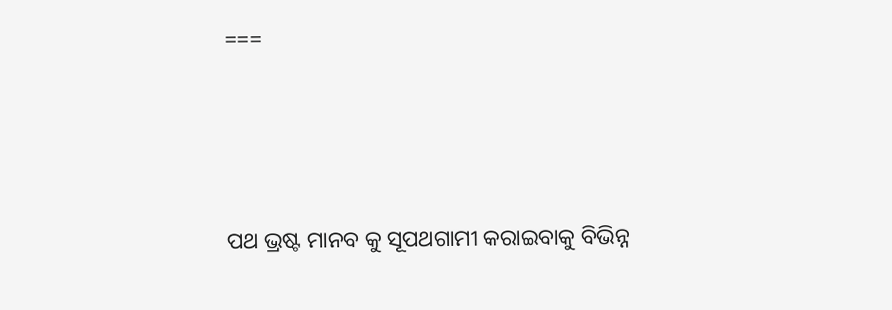===




ପଥ ଭ୍ରଷ୍ଟ ମାନବ କୁ ସୂପଥଗାମୀ କରାଇବାକୁ ବିଭିନ୍ନ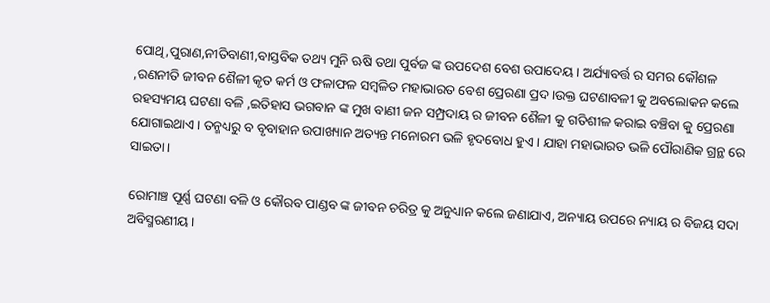ପୋଥି,ପୁରାଣ,ନୀତିବାଣୀ,ବାସ୍ତବିକ ତଥ୍ୟ ମୁନି ଋଷି ତଥା ପୁର୍ବଜ ଙ୍କ ଉପଦେଶ ବେଶ ଉପାଦେୟ। ଅର୍ଯ୍ୟାବର୍ତ୍ତ ର ସମର କୌଶଳ ,ରଣନୀତି ଜୀବନ ଶୈଳୀ କୃତ କର୍ମ ଓ ଫଳାଫଳ ସମ୍ବଳିତ ମହାଭାରତ ବେଶ ପ୍ରେରଣା ପ୍ରଦ।ଉକ୍ତ ଘଟଣାବଳୀ କୁ ଅବଲୋକନ କଲେ ରହସ୍ୟମୟ ଘଟଣା ବଳି ,ଇତିହାସ ଭଗବାନ ଙ୍କ ମୁଖ ବାଣୀ ଜନ ସମ୍ପ୍ରଦାୟ ର ଜୀବନ ଶୈଳୀ କୁ ଗତିଶୀଳ କରାଇ ବଞ୍ଚିବା କୁ ପ୍ରେରଣା ଯୋଗାଇଥାଏ। ତନ୍ମଧ୍ୟରୁ ବ ବୃବାହାନ ଉପାଖ୍ୟାନ ଅତ୍ୟନ୍ତ ମନୋରମ ଭଳି ହୃଦବୋଧ ହୁଏ। ଯାହା ମହାଭାରତ ଭଳି ପୌରାଣିକ ଗ୍ରନ୍ଥ ରେ ସାଇତା।

ରୋମାଞ୍ଚ ପୂର୍ଣ୍ଣ ଘଟଣା ବଳି ଓ କୌରବ ପାଣ୍ଡବ ଙ୍କ ଜୀବନ ଚରିତ୍ର କୁ ଅନୁଧ୍ୟାନ କଲେ ଜଣାଯାଏ, ଅନ୍ୟାୟ ଉପରେ ନ୍ୟାୟ ର ବିଜୟ ସଦା ଅବିସ୍ମରଣୀୟ।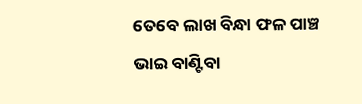ତେବେ ଲାଖ ବିନ୍ଧା ଫଳ ପାଞ୍ଚ ଭାଇ ବାଣ୍ଟିବା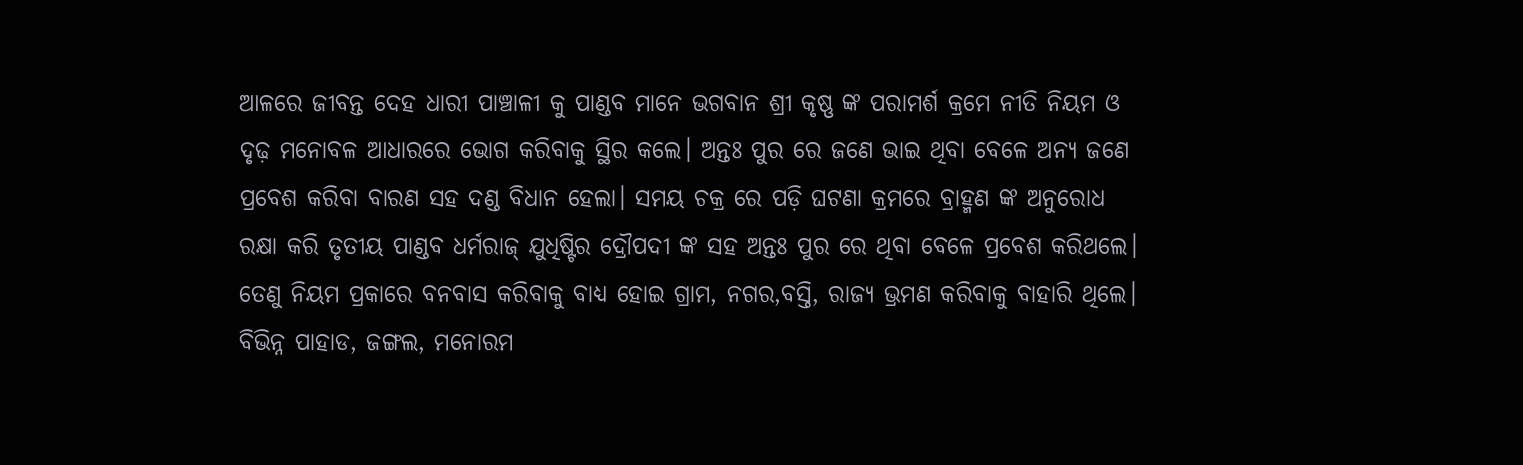ଆଳରେ ଜୀବନ୍ତ ଦେହ ଧାରୀ ପାଞ୍ଚାଳୀ କୁ ପାଣ୍ଡବ ମାନେ ଭଗବାନ ଶ୍ରୀ କୃଷ୍ଣ ଙ୍କ ପରାମର୍ଶ କ୍ରମେ ନୀତି ନିୟମ ଓ ଦୃଢ଼ ମନୋବଳ ଆଧାରରେ ଭୋଗ କରିବାକୁ ସ୍ଥିର କଲେ। ଅନ୍ତଃ ପୁର ରେ ଜଣେ ଭାଇ ଥିବା ବେଳେ ଅନ୍ୟ ଜଣେ ପ୍ରବେଶ କରିବା ବାରଣ ସହ ଦଣ୍ଡ ବିଧାନ ହେଲା। ସମୟ ଚକ୍ର ରେ ପଡ଼ି ଘଟଣା କ୍ରମରେ ବ୍ରାହ୍ମଣ ଙ୍କ ଅନୁରୋଧ ରକ୍ଷା କରି ତୃତୀୟ ପାଣ୍ଡବ ଧର୍ମରାଜ୍ ଯୁଧିଷ୍ଟିର ଦ୍ରୌପଦୀ ଙ୍କ ସହ ଅନ୍ତଃ ପୁର ରେ ଥିବା ବେଳେ ପ୍ରବେଶ କରିଥଲେ। ତେଣୁ ନିୟମ ପ୍ରକାରେ ବନବାସ କରିବାକୁ ବାଧ୍ୟ ହୋଇ ଗ୍ରାମ, ନଗର,ବସ୍ତି, ରାଜ୍ୟ ଭ୍ରମଣ କରିବାକୁ ବାହାରି ଥିଲେ। ବିଭିନ୍ନ ପାହାଡ, ଜଙ୍ଗଲ, ମନୋରମ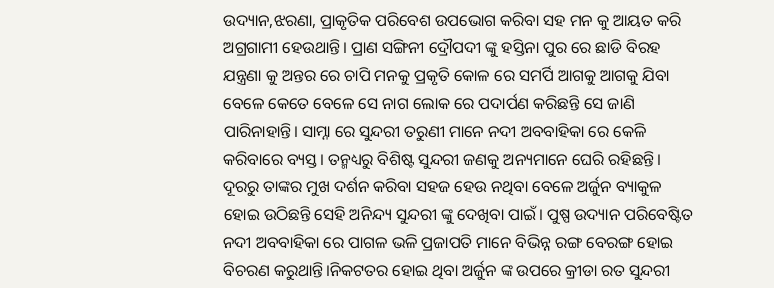ଉଦ୍ୟାନ,ଝରଣା, ପ୍ରାକୃତିକ ପରିବେଶ ଉପଭୋଗ କରିବା ସହ ମନ କୁ ଆୟତ କରି ଅଗ୍ରଗାମୀ ହେଉଥାନ୍ତି। ପ୍ରାଣ ସଙ୍ଗିନୀ ଦ୍ରୌପଦୀ ଙ୍କୁ ହସ୍ତିନା ପୁର ରେ ଛାଡି ବିରହ ଯନ୍ତ୍ରଣା କୁ ଅନ୍ତର ରେ ଚାପି ମନକୁ ପ୍ରକୃତି କୋଳ ରେ ସମର୍ପି ଆଗକୁ ଆଗକୁ ଯିବା ବେଳେ କେତେ ବେଳେ ସେ ନାଗ ଲୋକ ରେ ପଦାର୍ପଣ କରିଛନ୍ତି ସେ ଜାଣି ପାରିନାହାନ୍ତି। ସାମ୍ନା ରେ ସୁନ୍ଦରୀ ତରୁଣୀ ମାନେ ନଦୀ ଅବବାହିକା ରେ କେଳି କରିବାରେ ବ୍ୟସ୍ତ। ତନ୍ମଧ୍ୟରୁ ବିଶିଷ୍ଟ ସୁନ୍ଦରୀ ଜଣକୁ ଅନ୍ୟମାନେ ଘେରି ରହିଛନ୍ତି। ଦୂରରୁ ତାଙ୍କର ମୁଖ ଦର୍ଶନ କରିବା ସହଜ ହେଉ ନଥିବା ବେଳେ ଅର୍ଜୁନ ବ୍ୟାକୁଳ ହୋଇ ଉଠିଛନ୍ତି ସେହି ଅନିନ୍ଦ୍ୟ ସୁନ୍ଦରୀ ଙ୍କୁ ଦେଖିବା ପାଇଁ। ପୁଷ୍ପ ଉଦ୍ୟାନ ପରିବେଷ୍ଟିତ ନଦୀ ଅବବାହିକା ରେ ପାଗଳ ଭଳି ପ୍ରଜାପତି ମାନେ ବିଭିନ୍ନ ରଙ୍ଗ ବେରଙ୍ଗ ହୋଇ ବିଚରଣ କରୁଥାନ୍ତି।ନିକଟତର ହୋଇ ଥିବା ଅର୍ଜୁନ ଙ୍କ ଉପରେ କ୍ରୀଡା ରତ ସୁନ୍ଦରୀ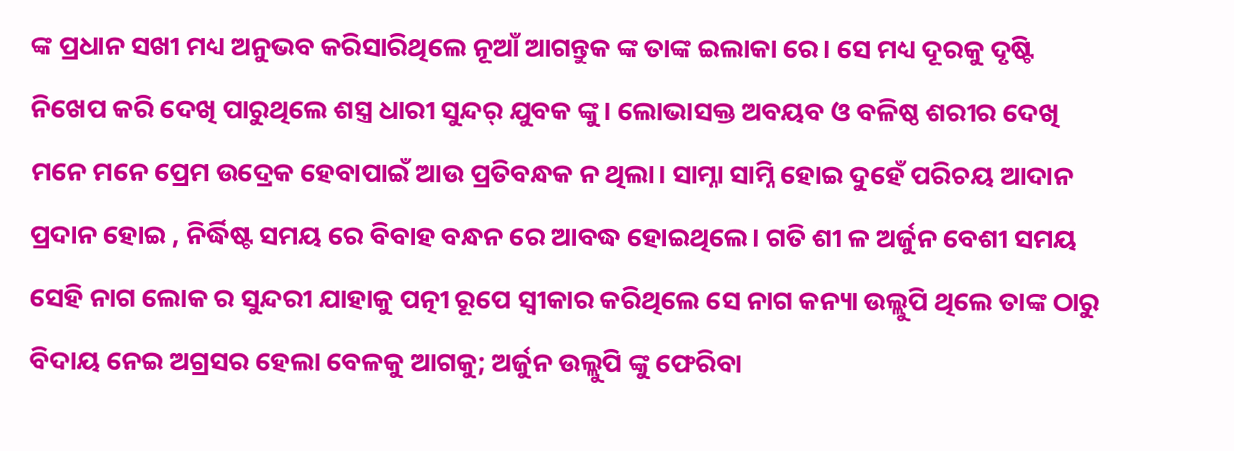ଙ୍କ ପ୍ରଧାନ ସଖୀ ମଧ୍ୟ ଅନୁଭବ କରିସାରିଥିଲେ ନୂଆଁ ଆଗନ୍ତୁକ ଙ୍କ ତାଙ୍କ ଇଲାକା ରେ। ସେ ମଧ୍ୟ ଦୂରକୁ ଦୃଷ୍ଟି ନିଖେପ କରି ଦେଖି ପାରୁଥିଲେ ଶସ୍ତ୍ର ଧାରୀ ସୁନ୍ଦର୍ ଯୁବକ ଙ୍କୁ। ଲୋଭାସକ୍ତ ଅବୟବ ଓ ବଳିଷ୍ଠ ଶରୀର ଦେଖି ମନେ ମନେ ପ୍ରେମ ଉଦ୍ରେକ ହେବାପାଇଁ ଆଉ ପ୍ରତିବନ୍ଧକ ନ ଥିଲା। ସାମ୍ନା ସାମ୍ନି ହୋଇ ଦୁହେଁ ପରିଚୟ ଆଦାନ ପ୍ରଦାନ ହୋଇ , ନିର୍ଦ୍ଧିଷ୍ଟ ସମୟ ରେ ବିବାହ ବନ୍ଧନ ରେ ଆବଦ୍ଧ ହୋଇଥିଲେ। ଗତି ଶୀ ଳ ଅର୍ଜୁନ ବେଶୀ ସମୟ ସେହି ନାଗ ଲୋକ ର ସୁନ୍ଦରୀ ଯାହାକୁ ପତ୍ନୀ ରୂପେ ସ୍ବୀକାର କରିଥିଲେ ସେ ନାଗ କନ୍ୟା ଉଲ୍ଲୁପି ଥିଲେ ତାଙ୍କ ଠାରୁ ବିଦାୟ ନେଇ ଅଗ୍ରସର ହେଲା ବେଳକୁ ଆଗକୁ; ଅର୍ଜୁନ ଉଲ୍ଲୁପି ଙ୍କୁ ଫେରିବା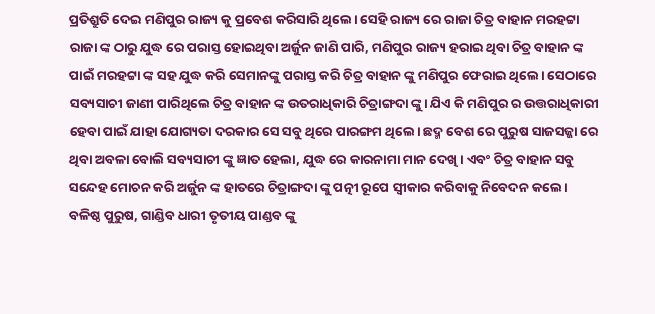ପ୍ରତିଶ୍ରୁତି ଦେଇ ମଣିପୁର ରାଜ୍ୟ କୁ ପ୍ରବେଶ କରିସାରି ଥିଲେ। ସେହି ରାଜ୍ୟ ରେ ରାଜା ଚିତ୍ର ବାହାନ ମରହଟ୍ଟା ରାଜା ଙ୍କ ଠାରୁ ଯୁଦ୍ଧ ରେ ପରାସ୍ତ ହୋଇଥିବା ଅର୍ଜୁନ ଜାଣି ପାରି, ମଣିପୁର ରାଜ୍ୟ ହରାଇ ଥିବା ଚିତ୍ର ବାହାନ ଙ୍କ ପାଇଁ ମରହଟ୍ଟା ଙ୍କ ସହ ଯୁଦ୍ଧ କରି ସେମାନଙ୍କୁ ପରାସ୍ତ କରି ଚିତ୍ର ବାହାନ ଙ୍କୁ ମଣିପୁର ଫେରାଇ ଥିଲେ। ସେଠାରେ ସବ୍ୟସାଚୀ ଜାଣୀ ପାରିଥିଲେ ଚିତ୍ର ବାହାନ ଙ୍କ ଉତରାଧିକାରି ଚିତ୍ରାଙ୍ଗଦା ଙ୍କୁ। ଯିଏ କି ମଣିପୁର ର ଉତ୍ତରାଧିକାରୀ ହେବା ପାଇଁ ଯାହା ଯୋଗ୍ୟତା ଦରକାର ସେ ସବୁ ଥିରେ ପାରଙ୍ଗମ ଥିଲେ। ଛଦ୍ମ ବେଶ ରେ ପୁରୁଷ ସାଜସଜ୍ଜା ରେ ଥିବା ଅବଳା ବୋଲି ସବ୍ୟସାଚୀ ଙ୍କୁ ଜ୍ଞାତ ହେଲା, ଯୁଦ୍ଧ ରେ କାରନାମା ମାନ ଦେଖି। ଏବଂ ଚିତ୍ର ବାହାନ ସବୁ ସନ୍ଦେହ ମୋଚନ କରି ଅର୍ଜୁନ ଙ୍କ ହାତରେ ଚିତ୍ରାଙ୍ଗଦା ଙ୍କୁ ପତ୍ନୀ ରୂପେ ସ୍ବୀକାର କରିବାକୁ ନିବେଦନ କଲେ। ବଳିଷ୍ଠ ପୁରୁଷ, ଗାଣ୍ଡିବ ଧାରୀ ତୃତୀୟ ପାଣ୍ଡବ ଙ୍କୁ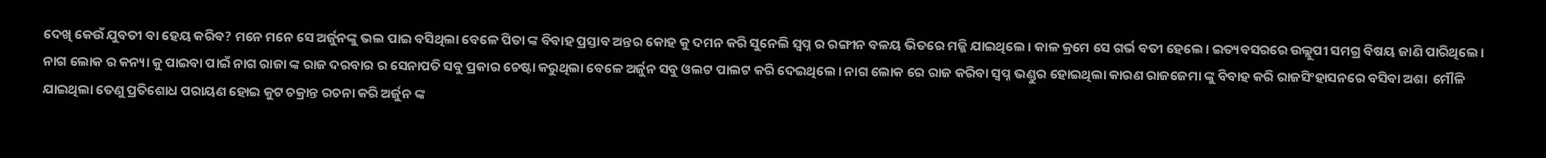ଦେଖି କେଉଁ ଯୁବତୀ ବା ହେୟ କରିବ? ମନେ ମନେ ସେ ଅର୍ଜୁନଙ୍କୁ ଭଲ ପାଇ ବସିଥିଲା ବେଳେ ପିତା ଙ୍କ ବିବାହ ପ୍ରସ୍ତାବ ଅନ୍ତର କୋହ କୁ ଦମନ କରି ସୁନେଲି ସ୍ବପ୍ନ ର ରଙ୍ଗୀନ ବଳୟ ଭିତରେ ମଜ୍ଜି ଯାଇଥିଲେ। କାଳ କ୍ରମେ ସେ ଗର୍ଭ ବତୀ ହେଲେ। ଇତ୍ୟବସରରେ ଉଲ୍ଲୁପୀ ସମଗ୍ର ବିଷୟ ଜାଣି ପାରିଥିଲେ। ନାଗ ଲୋକ ର କନ୍ୟା କୁ ପାଇବା ପାଇଁ ନାଗ ରାଜା ଙ୍କ ରାଜ ଦରବାର ର ସେନାପତି ସବୁ ପ୍ରକାର ଚେଷ୍ଟା କରୁଥିଲା ବେଳେ ଅର୍ଜୁନ ସବୁ ଓଲଟ ପାଲଟ କରି ଦେଇଥିଲେ। ନାଗ ଲୋକ ରେ ରାଜ କରିବା ସ୍ଵପ୍ନ ଭଣ୍ଡୁର ହୋଇଥିଲା କାରଣ ରାଜଜେମା ଙ୍କୁ ବିବାହ କରି ରାଜସିଂହାସନରେ ବସିବା ଅଶା  ମୌଳି ଯାଇଥିଲା ତେଣୁ ପ୍ରତିଶୋଧ ପରାୟଣ ହୋଇ କୁଟ ଚକ୍ରାନ୍ତ ରଚନା କରି ଅର୍ଜୁନ ଙ୍କ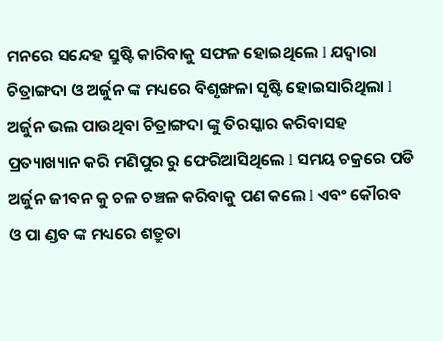ମନରେ ସନ୍ଦେହ ସ୍ରୁଷ୍ଟି କାରିବାକୁ ସଫଳ ହୋଇଥିଲେ l ଯଦ୍ୱାରା ଚିତ୍ରାଙ୍ଗଦା ଓ ଅର୍ଜୁନ ଙ୍କ ମଧ୍ୟରେ ବିଶୃଙ୍ଖଳା ସୃଷ୍ଟି ହୋଇସାରିଥିଲା l ଅର୍ଜୁନ ଭଲ ପାଉଥିବା ଚିତ୍ରାଙ୍ଗଦା ଙ୍କୁ ତିରସ୍କାର କରିବାସହ ପ୍ରତ୍ୟାଖ୍ୟାନ କରି ମଣିପୁର ରୁ ଫେରିଆସିଥିଲେ l ସମୟ ଚକ୍ରରେ ପଡି ଅର୍ଜୁନ ଜୀବନ କୁ ଚଳ ଚଞ୍ଚଳ କରିବାକୁ ପଣ କଲେ l ଏବଂ କୌରବ ଓ ପା ଣ୍ଡବ ଙ୍କ ମଧ୍ୟରେ ଶତ୍ରୁତା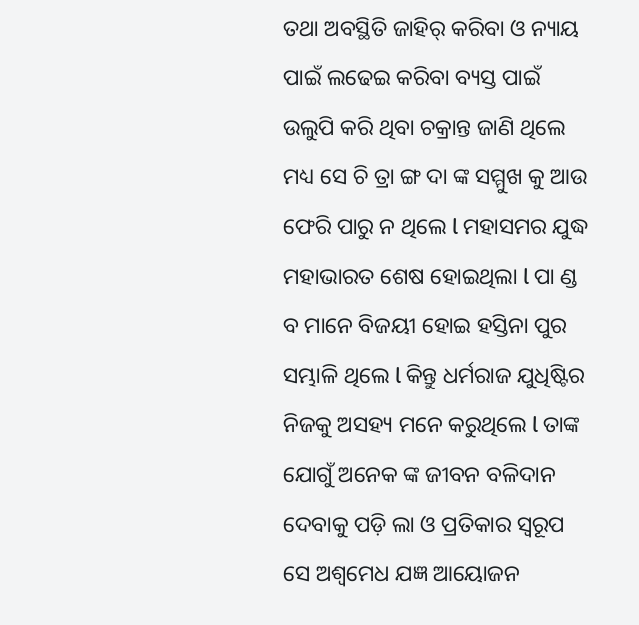ତଥା ଅବସ୍ଥିତି ଜାହିର୍ କରିବା ଓ ନ୍ୟାୟ ପାଇଁ ଲଢେଇ କରିବା ବ୍ୟସ୍ତ ପାଇଁ ଉଲୁପି କରି ଥିବା ଚକ୍ରାନ୍ତ ଜାଣି ଥିଲେ ମଧ୍ୟ ସେ ଚି ତ୍ରା ଙ୍ଗ ଦା ଙ୍କ ସମ୍ମୁଖ କୁ ଆଉ ଫେରି ପାରୁ ନ ଥିଲେ l ମହାସମର ଯୁଦ୍ଧ ମହାଭାରତ ଶେଷ ହୋଇଥିଲା l ପା ଣ୍ଡ ବ ମାନେ ବିଜୟୀ ହୋଇ ହସ୍ତିନା ପୁର ସମ୍ଭାଳି ଥିଲେ l କିନ୍ତୁ ଧର୍ମରାଜ ଯୁଧିଷ୍ଟିର ନିଜକୁ ଅସହ୍ୟ ମନେ କରୁଥିଲେ l ତାଙ୍କ ଯୋଗୁଁ ଅନେକ ଙ୍କ ଜୀବନ ବଳିଦାନ ଦେବାକୁ ପଡ଼ି ଲା ଓ ପ୍ରତିକାର ସ୍ଵରୂପ ସେ ଅଶ୍ଵମେଧ ଯଜ୍ଞ ଆୟୋଜନ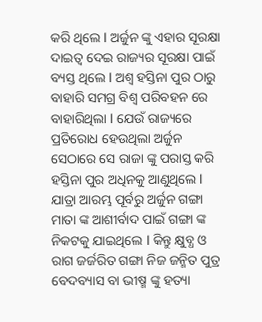କରି ଥିଲେ l ଅର୍ଜୁନ ଙ୍କୁ ଏହାର ସୂରକ୍ଷା ଦାଇତ୍ଵ ଦେଇ ରାଜ୍ୟର ସୂରକ୍ଷା ପାଇଁ ବ୍ୟସ୍ତ ଥିଲେ l ଅଶ୍ଵ ହସ୍ତିନା ପୁର ଠାରୁ ବାହାରି ସମଗ୍ର ବିଶ୍ଵ ପରିବହନ ରେ ବାହାରିଥିଲା l ଯେଉଁ ରାଜ୍ୟରେ ପ୍ରତିରୋଧ ହେଉଥିଲା ଅର୍ଜୁନ ସେଠାରେ ସେ ରାଜା ଙ୍କୁ ପରାସ୍ତ କରି ହସ୍ତିନା ପୁର ଅଧିନକୁ ଆଣୁଥିଲେ l ଯାତ୍ରା ଆରମ୍ଭ ପୂର୍ବରୁ ଅର୍ଜୁନ ଗଙ୍ଗା ମାତା ଙ୍କ ଆଶୀର୍ବାଦ ପାଇଁ ଗଙ୍ଗା ଙ୍କ ନିକଟକୁ ଯାଇଥିଲେ l କିନ୍ତୁ କ୍ଷୁବ୍ଧ ଓ ରାଗ ଜର୍ଜରିତ ଗଙ୍ଗା ନିଜ ଜନ୍ମିତ ପୁତ୍ର ବେଦବ୍ୟାସ ବା ଭୀଷ୍ମ ଙ୍କୁ ହତ୍ୟା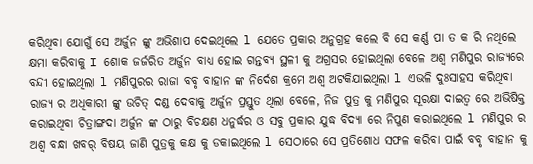କରିଥିବା ଯୋଗୁଁ ସେ ଅର୍ଜୁନ ଙ୍କୁ ଅଭିଶାପ ଦେଇଥିଲେ l ଯେତେ ପ୍ରକାର ଅନୁଗ୍ରହ କଲେ ବି ସେ କର୍ଣ୍ଣ ପା ତ କ ରି ନଥିଲେ କ୍ଷମା କରିବାକୁ I ଶୋକ ଜର୍ଜରିତ ଅର୍ଜୁନ ବାଧ୍ୟ ହୋଇ ଗନ୍ତବ୍ୟ ସ୍ଥଳୀ କୁ ଅଗ୍ରସର ହୋଇଥିଲା ବେଳେ ଅଶ୍ଵ ମଣିପୁର ରାଜ୍ୟରେ ବନ୍ଦୀ ହୋଇଥିଲା l ମଣିପୁରର ରାଜା ବବୃ ବାହାନ ଙ୍କ ନିର୍ଦେଶ କ୍ରମେ ଅଶ୍ଵ ଅଟକିଯାଇଥିଲା l ଏଭଳି ଦୁଃସାହସ କରିଥିବା ରାଜ୍ୟ ର ଅଧିକାରୀ ଙ୍କୁ ଉଚିତ୍ ଦଣ୍ଡ ଦେବାକୁ ଅର୍ଜୁନ ପ୍ରସ୍ତୁତ ଥିଲା ବେଳେ, ନିଜ ପୁତ୍ର କୁ ମଣିପୁର ସୂରକ୍ଷା ଦାଇତ୍ଵ ରେ ଅଭିଷିକ୍ତ କରାଇଥିବା ଚିତ୍ରାଙ୍ଗଦା ଅର୍ଜୁନ ଙ୍କ ଠାରୁ ବିଚକ୍ଷଣ ଧନୁର୍ଦ୍ଧର ଓ ସବୁ ପ୍ରକାର ଯୁଦ୍ଧ ବିଦ୍ୟା ରେ ନିପୁଣ କରାଇଥିଲେ l ମଣିପୁର ର ଅଶ୍ଵ ବନ୍ଧା ଖବର୍ ବିଷୟ ଜାଣି ପୁତ୍ରକୁ କକ୍ଷ କୁ ଡକାଇଥିଲେ l ସେଠାରେ ସେ ପ୍ରତିଶୋଧ ସଫଳ କରିବା ପାଇଁ ବବୃ ବାହାନ କୁ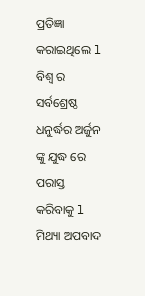ପ୍ରତିଜ୍ଞା କରାଇଥିଲେ l ବିଶ୍ଵ ର ସର୍ବଶ୍ରେଷ୍ଠ ଧନୁର୍ଦ୍ଧର ଅର୍ଜୁନ ଙ୍କୁ ଯୁଦ୍ଧ ରେ ପରାସ୍ତ କରିବାକୁ l ମିଥ୍ୟା ଅପବାଦ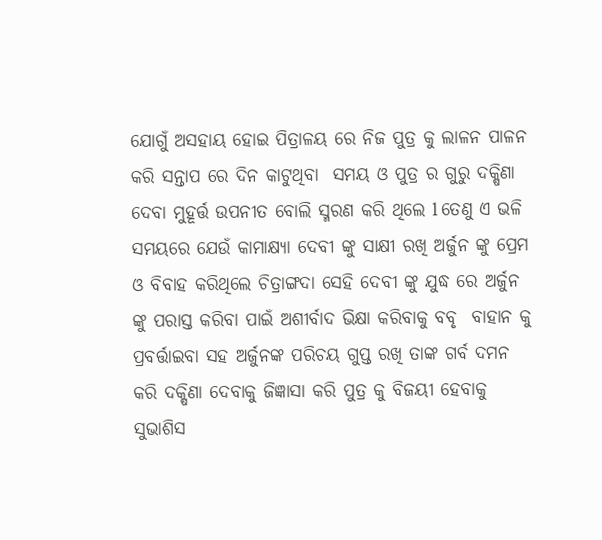ଯୋଗୁଁ ଅସହାୟ ହୋଇ ପିତ୍ରାଳୟ ରେ ନିଜ ପୁତ୍ର କୁ ଲାଳନ ପାଳନ କରି ସନ୍ତାପ ରେ ଦିନ କାଟୁଥିବା  ସମୟ ଓ ପୁତ୍ର ର ଗୁରୁ ଦକ୍ଷିଣା ଦେବା ମୁହୂର୍ତ୍ତ ଉପନୀତ ବୋଲି ସ୍ମରଣ କରି ଥିଲେ l ତେଣୁ ଏ ଭଳି ସମୟରେ ଯେଉଁ କାମାକ୍ଷ୍ୟା ଦେବୀ ଙ୍କୁ ସାକ୍ଷୀ ରଖି ଅର୍ଜୁନ ଙ୍କୁ ପ୍ରେମ ଓ ବିବାହ କରିଥିଲେ ଚିତ୍ରାଙ୍ଗଦା ସେହି ଦେବୀ ଙ୍କୁ ଯୁଦ୍ଧ ରେ ଅର୍ଜୁନ ଙ୍କୁ ପରାସ୍ତ କରିବା ପାଇଁ ଅଶୀର୍ବାଦ ଭିକ୍ଷା କରିବାକୁ ବବୃ  ବାହାନ କୁ ପ୍ରବର୍ତ୍ତାଇବା ସହ ଅର୍ଜୁନଙ୍କ ପରିଚୟ ଗୁପ୍ତ ରଖି ତାଙ୍କ ଗର୍ବ ଦମନ କରି ଦକ୍ଷିଣା ଦେବାକୁ ଜିଜ୍ଞାସା କରି ପୁତ୍ର କୁ ବିଜୟୀ ହେବାକୁ ସୁଭାଶିସ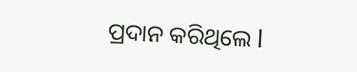ପ୍ରଦାନ କରିଥିଲେ l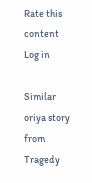Rate this content
Log in

Similar oriya story from Tragedy